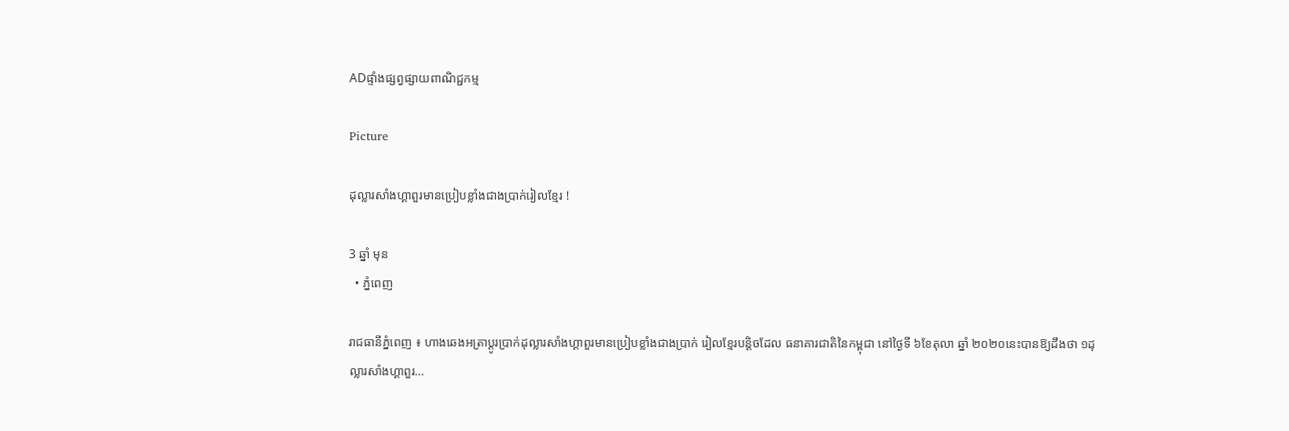ADផ្ទាំងផ្សព្វផ្សាយពាណិជ្ជកម្ម

Picture

ដុល្លារសាំងហ្គាពួរមានប្រៀបខ្លាំងជាងប្រាក់រៀលខ្មែរ !

3 ឆ្នាំ មុន
  • ភ្នំពេញ

រាជធានីភ្នំពេញ ៖ ហាងឆេងអត្រាប្តូរប្រាក់ដុល្លារសាំងហ្គាពួរមានប្រៀបខ្លាំងជាងប្រាក់ រៀលខ្មែរបន្តិចដែល ធនាគារជាតិនៃកម្ពុជា នៅថ្ងៃទី ៦ខែតុលា ឆ្នាំ ២០២០នេះបានឱ្យដឹងថា ១ដុល្លារសាំងហ្គាពួរ…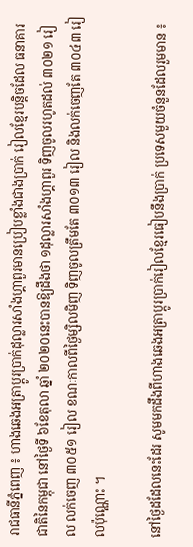រាជធានីភ្នំពេញ ៖ ហាងឆេងអត្រាប្តូរប្រាក់ដុល្លារសាំងហ្គាពួរមានប្រៀបខ្លាំងជាងប្រាក់ រៀលខ្មែរបន្តិចដែល ធនាគារជាតិនៃកម្ពុជា នៅថ្ងៃទី ៦ខែតុលា ឆ្នាំ ២០២០នេះបានឱ្យដឹងថា ១ដុល្លារសាំងហ្គាពួរ ទិញចូលរហូតដល់ ៣០២១ រៀល លក់ចេញ ៣០៥១ រៀល ខណៈកាលពីថ្ងៃម្សិលមិញ ទិញចូលត្រឹមតែ ៣០១៣ រៀល និងលក់ចេញតែ ៣០៤៣ រៀលប៉ុណ្ណោះ ។

នៅថ្ងៃដដែលនេះដែរ សូមមកដឹងពីហាងឆេងអត្រាប្តូរប្រាក់រៀលខ្មែរធៀបនឹងប្រាក់ ប្រទេសមួយចំនួនដែលរួមមាន ៖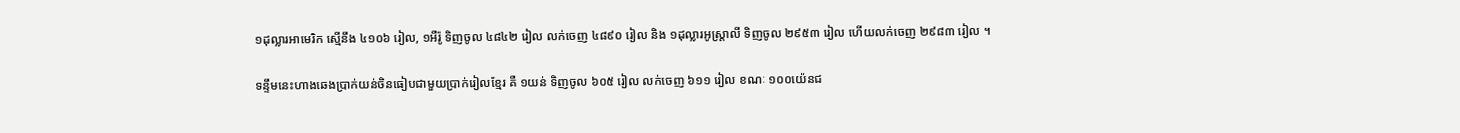១ដុល្លារអាមេរិក ស្មើនឹង ៤១០៦ រៀល, ១អឺរ៉ូ ទិញចូល ៤៨៤២ រៀល លក់ចេញ ៤៨៩០ រៀល និង ១ដុល្លារអូស្ត្រាលី ទិញចូល ២៩៥៣ រៀល ហើយលក់ចេញ ២៩៨៣ រៀល ។

ទន្ទឹមនេះហាងឆេងប្រាក់យន់ចិនធៀបជាមួយប្រាក់រៀលខ្មែរ គឺ ១យន់ ទិញចូល ៦០៥ រៀល លក់ចេញ ៦១១ រៀល ខណៈ ១០០យ៉េនជ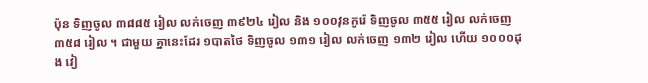ប៉ុន ទិញចូល ៣៨៨៥ រៀល លក់ចេញ ៣៩២៤ រៀល និង ១០០វុនកូរ៉េ ទិញចូល ៣៥៥ រៀល លក់ចេញ ៣៥៨ រៀល ។ ជាមួយ គ្នានេះដែរ ១បាតថៃ ទិញចូល ១៣១ រៀល លក់ចេញ ១៣២ រៀល ហើយ ១០០០ដុង វៀ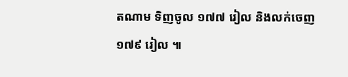តណាម ទិញចូល ១៧៧ រៀល និងលក់ចេញ ១៧៩ រៀល ៕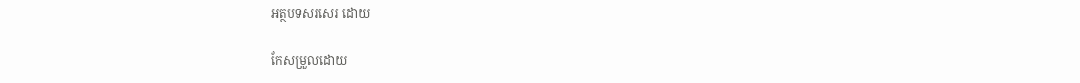អត្ថបទសរសេរ ដោយ

កែសម្រួលដោយ